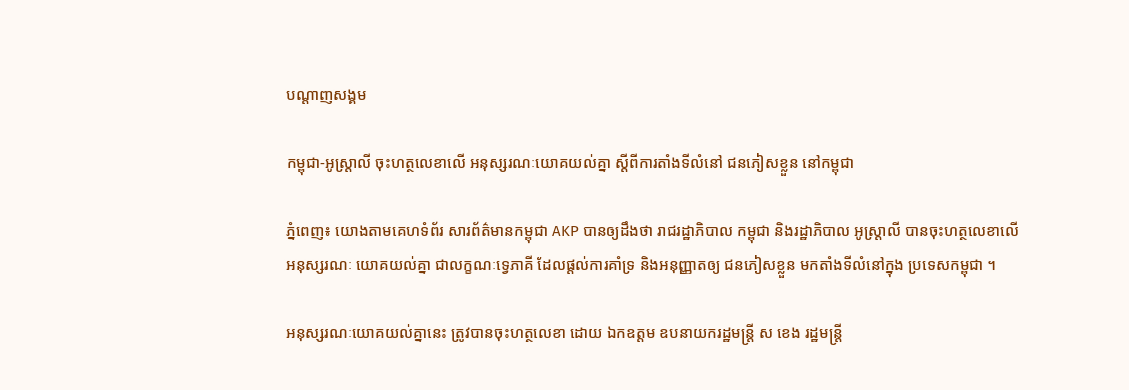បណ្តាញសង្គម

កម្ពុជា-អូស្រ្តាលី ចុះហត្ថលេខាលើ អនុស្សរណៈយោគយល់គ្នា ស្តីពីការតាំងទីលំនៅ ជនភៀសខ្លួន នៅកម្ពុជា

ភ្នំពេញ៖ យោងតាមគេហទំព័រ សារព័ត៌មានកម្ពុជា AKP បានឲ្យដឹងថា រាជរដ្ឋាភិបាល កម្ពុជា និងរដ្ឋាភិបាល អូស្រ្តាលី បានចុះហត្ថលេខាលើ អនុស្សរណៈ យោគយល់គ្នា ជាលក្ខណៈទ្វេភាគី ដែលផ្តល់ការគាំទ្រ និងអនុញ្ញាតឲ្យ ជនភៀសខ្លួន មកតាំងទីលំនៅក្នុង ប្រទេសកម្ពុជា ។

អនុស្សរណៈយោគយល់គ្នានេះ ត្រូវបានចុះហត្ថលេខា ដោយ ឯកឧត្តម ឧបនាយករដ្ឋមន្រ្តី ស ខេង រដ្ឋមន្រ្តី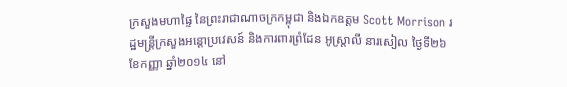ក្រសួងមហាផ្ទៃ នៃព្រះរាជាណាចក្រកម្ពុជា និងឯកឧត្តម Scott Morrison រដ្ឋមន្រ្តីក្រសួងអន្តោប្រវេសន៍ និងការពារព្រំដែន អូស្រ្តាលី នារសៀល ថ្ងៃទី២៦ ខែកញ្ញា ឆ្នាំ២០១៤ នៅ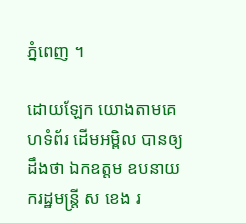ភ្នំពេញ ។

ដោយឡែក យោងតាមគេហទំព័រ ដើមអម្ពិល បានឲ្យដឹងថា ឯកឧត្តម ឧបនាយករដ្ឋមន្រ្តី ស ខេង រ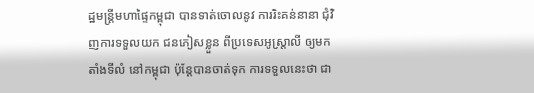ដ្ឋមន្រ្តីមហាផ្ទៃកម្ពុជា បានទាត់ចោលនូវ ការរិះគន់នានា ជុំវិញការទទួលយក ជនភៀសខ្លួន ពីប្រទេសអូស្ត្រាលី ឲ្យមកតាំងទីលំ នៅកម្ពុជា ប៉ុន្តែបានចាត់ទុក ការទទួលនេះថា ជា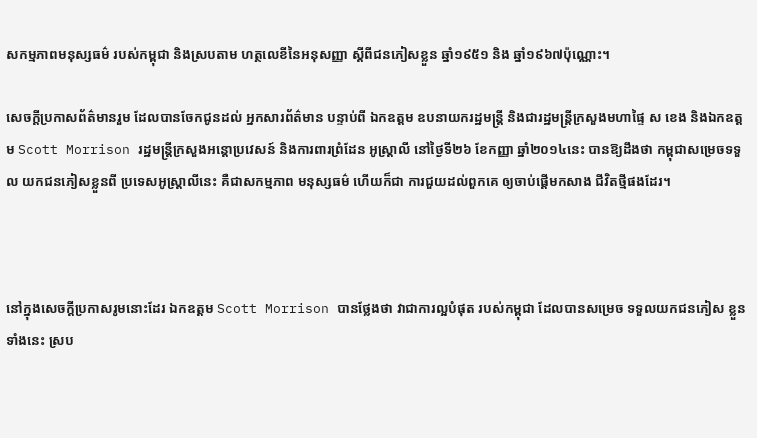សកម្មភាពមនុស្សធម៌ របស់កម្ពុជា និងស្របតាម ហត្ថលេខីនៃអនុសញ្ញា ស្តីពីជនភៀសខ្លួន ឆ្នាំ១៩៥១ និង ឆ្នាំ១៩៦៧ប៉ុណ្ណោះ។

សេចក្តីប្រកាសព័ត៌មានរួម ដែលបានចែកជូនដល់ អ្នកសារព័ត៌មាន បន្ទាប់ពី ឯកឧត្តម ឧបនាយករដ្ឋមន្រ្តី និងជារដ្ឋមន្រ្តីក្រសួងមហាផ្ទៃ ស ខេង និងឯកឧត្តម Scott Morrison រដ្ឋមន្រ្តីក្រសួងអន្តោប្រវេសន៍ និងការពារព្រំដែន អូស្ត្រាលី នៅថ្ងៃទី២៦ ខែកញ្ញា ឆ្នាំ២០១៤នេះ បានឱ្យដឹងថា កម្ពុជាសម្រេចទទួល យកជនភៀសខ្លួនពី ប្រទេសអូស្ត្រាលីនេះ គឺជាសកម្មភាព មនុស្សធម៌ ហើយក៏ជា ការជួយដល់ពួកគេ ឲ្យចាប់ផ្តើមកសាង ជីវិតថ្មីផងដែរ។



នៅក្នុងសេចក្តីប្រកាសរូមនោះដែរ ឯកឧត្តម Scott Morrison បានថ្លែងថា វាជាការល្អបំផុត របស់កម្ពុជា ដែលបានសម្រេច ទទួលយកជនភៀស ខ្លួនទាំងនេះ ស្រប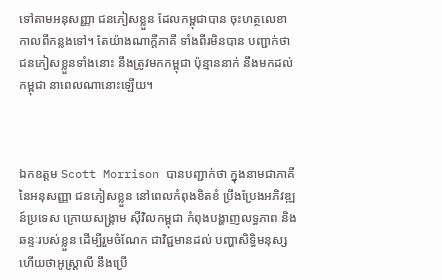ទៅតាមអនុសញ្ញា ជនភៀសខ្លួន ដែលកម្ពុជាបាន ចុះហត្ថលេខា កាលពីកន្លងទៅ។ តែយ៉ាងណាក្តីភាគី ទាំងពីរមិនបាន បញ្ជាក់ថា ជនភៀសខ្លួនទាំងនោះ នឹងត្រូវមកកម្ពុជា ប៉ុន្មាននាក់ នឹងមកដល់កម្ពុជា នាពេលណានោះឡើយ។



ឯកឧត្តម Scott Morrison បានបញ្ជាក់ថា ក្នុងនាមជាភាគី នៃអនុសញ្ញា ជនភៀសខ្លួន នៅពេលកំពុងខិតខំ ប្រឹងប្រែងអភិវឌ្ឍន៍ប្រទេស ក្រោយសង្រ្គាម ស៊ីវិលកម្ពុជា កំពុងបង្ហាញលទ្ធភាព និងឆន្ទៈរបស់ខ្លួន ដើម្បីរួមចំណែក ជាវិជ្ជមានដល់ បញ្ហាសិទ្ធិមនុស្ស ហើយថាអូស្ត្រាលី នឹងប្រើ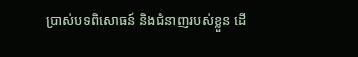ប្រាស់បទពិសោធន៍ និងជំនាញរបស់ខ្លួន ដើ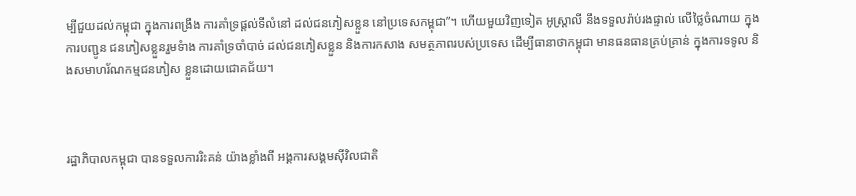ម្បីជួយដល់កម្ពុជា ក្នុងការពង្រឹង ការគាំទ្រផ្តល់ទីលំនៅ ដល់ជនភៀសខ្លួន នៅប្រទេសកម្ពុជា”។ ហើយមួយវិញទៀត អូស្ត្រាលី នឹងទទួលរ៉ាប់រងផ្ទាល់ លើថ្លៃចំណាយ ក្នុងការបញ្ជូន ជនភៀសខ្លួនរួមទំាង ការគាំទ្រចាំបាច់ ដល់ជនភៀសខ្លួន និងការកសាង សមត្ថភាពរបស់ប្រទេស ដើម្បីធានាថាកម្ពុជា មានធនធានគ្រប់គ្រាន់ ក្នុងការទទូល និងសមាហរ័ណកម្មជនភៀស ខ្លួនដោយជោគជ័យ។



រដ្ឋាភិបាលកម្ពុជា បានទទួលការរិះគន់ យ៉ាងខ្លាំងពី អង្គការសង្គមស៊ីវិលជាតិ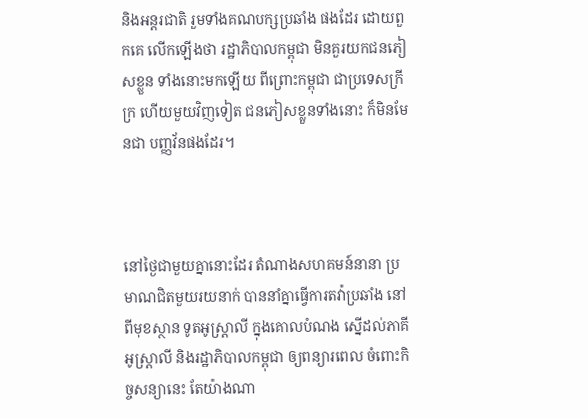និងអន្តរជាតិ រួមទាំងគណបក្សប្រឆាំង ផងដែរ ដោយពួកគេ លើកឡើងថា រដ្ឋាភិបាលកម្ពុជា មិនគួរយកជនភៀសខ្លួន ទាំងនោះមកឡើយ ពីព្រោះកម្ពុជា ជាប្រទេសក្រីក្រ ហើយមួយវិញទៀត ជនភៀសខ្លួនទាំងនោះ ក៏មិនមែនជា បញ្ញវ័នផងដែរ។



នៅថ្ងៃជាមួយគ្នានោះដែរ តំណាងសហគមន៍នានា ប្រមាណជិតមួយរយនាក់ បាននាំគ្នាធ្វើការតវ៉ាប្រឆាំង នៅពីមុខស្ថាន ទូតអូស្ត្រាលី ក្នុងគោលបំណង ស្នើដល់ភាគីអូស្ត្រាលី និងរដ្ឋាភិបាលកម្ពុជា ឲ្យពន្យារពេល ចំពោះកិច្ចសន្យានេះ តែយ៉ាងណា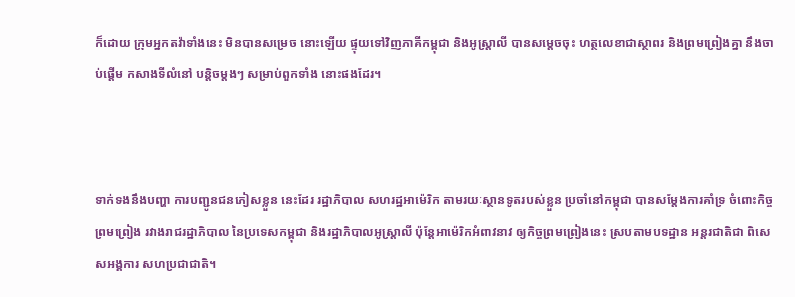ក៏ដោយ ក្រុមអ្នកតវ៉ាទាំងនេះ មិនបានសម្រេច នោះឡើយ ផ្ទុយទៅវិញភាគីកម្ពុជា និងអូស្ត្រាលី បានសម្តេចចុះ ហត្ថលេខាជាស្ថាពរ និងព្រមព្រៀងគ្នា នឹងចាប់ផ្តើម កសាងទីលំនៅ បន្តិចម្តងៗ សម្រាប់ពួកទាំង នោះផងដែរ។



ទាក់ទងនឹងបញ្ហា ការបញ្ជូនជនភៀសខ្លួន នេះដែរ រដ្ឋាភិបាល សហរដ្ឋអាម៉េរិក តាមរយៈស្ថានទូតរបស់ខ្លួន ប្រចាំនៅកម្ពុជា បានសម្តែងការគាំទ្រ ចំពោះកិច្ចព្រមព្រៀង រវាងរាជរដ្ឋាភិបាល នៃប្រទេសកម្ពុជា និងរដ្ឋាភិបាលអូស្ត្រាលី ប៉ុន្តែអាម៉េរិកអំពាវនាវ ឲ្យកិច្ចព្រមព្រៀងនេះ ស្របតាមបទដ្ឋាន អន្តរជាតិជា ពិសេសអង្គការ សហប្រជាជាតិ។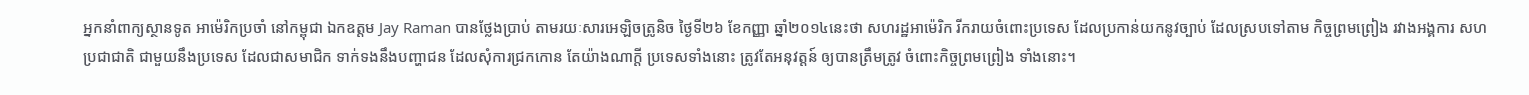អ្នកនាំពាក្យស្ថានទូត អាម៉េរិកប្រចាំ នៅកម្ពុជា ឯកឧត្តម Jay Raman បានថ្លែងប្រាប់ តាមរយៈសារអេឡិចត្រូនិច ថ្ងៃទី២៦ ខែកញ្ញា ឆ្នាំ២០១៤នេះថា សហរដ្ឋអាម៉េរិក រីករាយចំពោះប្រទេស ដែលប្រកាន់យកនូវច្បាប់ ដែលស្របទៅតាម កិច្ចព្រមព្រៀង រវាងអង្គការ សហប្រជាជាតិ ជាមួយនឹងប្រទេស ដែលជាសមាជិក ទាក់ទងនឹងបញ្ហាជន ដែលសុំការជ្រកកោន តែយ៉ាងណាក្តី ប្រទេសទាំងនោះ ត្រូវតែអនុវត្តន៍ ឲ្យបានត្រឹមត្រូវ ចំពោះកិច្ចព្រមព្រៀង ទាំងនោះ។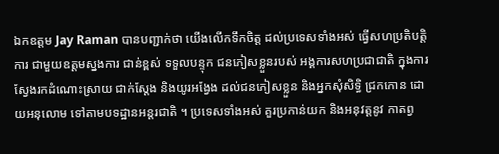ឯកឧត្តម Jay Raman បានបញ្ជាក់ថា យើងលើកទឹកចិត្ត ដល់ប្រទេសទាំងអស់ ធ្វើសហប្រតិបត្តិការ ជាមួយឧត្តមស្នងការ ជាន់ខ្ពស់ ទទួលបន្ទុក ជនភៀសខ្លួនរបស់ អង្គការសហប្រជាជាតិ ក្នុងការស្វែងរកដំណោះស្រាយ ជាក់ស្តែង និងយូរអង្វែង ដល់ជនភៀសខ្លួន និងអ្នកសុំសិទ្ធិ ជ្រកកោន ដោយអនុលោម ទៅតាមបទដ្ឋានអន្តរជាតិ ។ ប្រទេសទាំងអស់ គួរប្រកាន់យក និងអនុវត្តនូវ កាតព្វ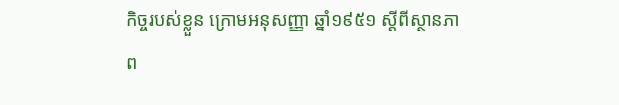កិច្ចរបស់ខ្លួន ក្រោមអនុសញ្ញា ឆ្នាំ១៩៥១ ស្តីពីស្ថានភាព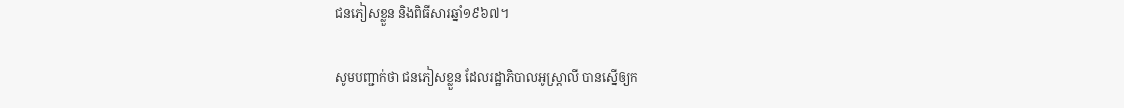ជនភៀសខ្លួន និងពិធីសារឆ្នាំ១៩៦៧។

សូមបញ្ជាក់ថា ជនភៀសខ្លួន ដែលរដ្ឋាភិបាលអូស្ត្រាលី បានស្នើឲ្យក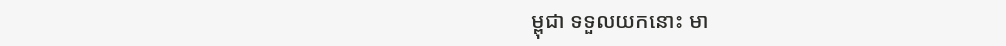ម្ពុជា ទទួលយកនោះ មា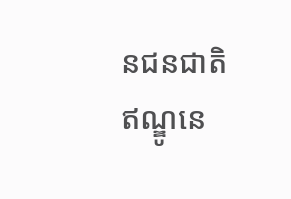នជនជាតិឥណ្ឌូនេ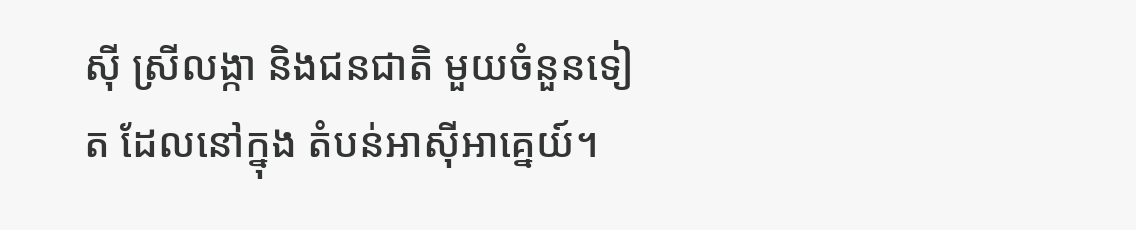ស៊ី ស្រីលង្កា និងជនជាតិ មួយចំនួនទៀត ដែលនៅក្នុង តំបន់អាស៊ីអាគ្នេយ៍។